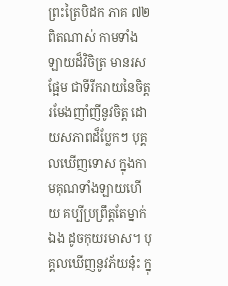ព្រះត្រៃបិដក ភាគ ៧២
ពិតណាស់ កាមទាំងឡាយដ៏វិចិត្រ មានរសផ្អែម ជាទីរីករាយនៃចិត្ត រមែងញាំញីនូវចិត្ត ដោយសភាពដ៏ប្លែកៗ បុគ្គលឃើញទោស ក្នុងកាមគុណទាំងឡាយហើយ គប្បីប្រព្រឹត្តតែម្នាក់ឯង ដូចកុយរមាស។ បុគ្គលឃើញនូវភ័យនុ៎ះ ក្នុ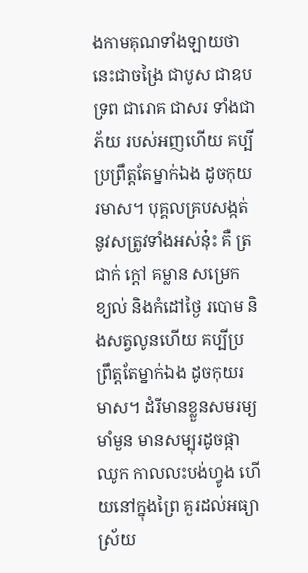ងកាមគុណទាំងឡាយថា នេះជាចង្រៃ ជាបូស ជាឧបទ្រព ជារោគ ជាសរ ទាំងជាភ័យ របស់អញហើយ គប្បីប្រព្រឹត្តតែម្នាក់ឯង ដូចកុយរមាស។ បុគ្គលគ្របសង្កត់នូវសត្រូវទាំងអស់នុ៎ះ គឺ ត្រជាក់ ក្តៅ គម្លាន សម្រេក ខ្យល់ និងកំដៅថ្ងៃ របោម និងសត្វលូនហើយ គប្បីប្រព្រឹត្តតែម្នាក់ឯង ដូចកុយរមាស។ ដំរីមានខ្លួនសមរម្យមាំមួន មានសម្បុរដូចផ្កាឈូក កាលលះបង់ហ្វូង ហើយនៅក្នុងព្រៃ គួរដល់អធ្យាស្រ័យ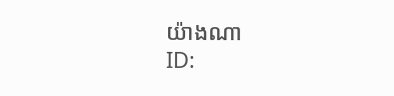យ៉ាងណា
ID: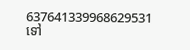637641339968629531
ទៅ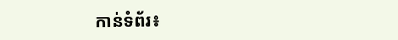កាន់ទំព័រ៖